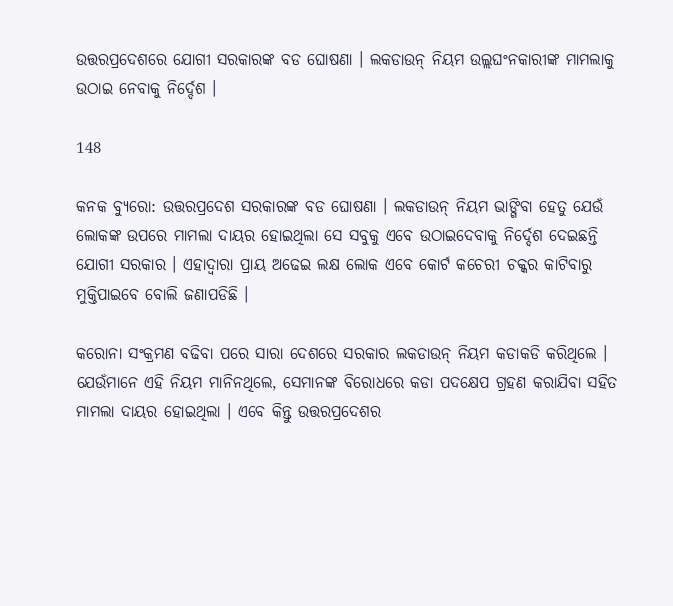ଉତ୍ତରପ୍ରଦେଶରେ ଯୋଗୀ ସରକାରଙ୍କ ବଡ ଘୋଷଣା । ଲକଡାଉନ୍ ନିୟମ ଉଲ୍ଲଘଂନକାରୀଙ୍କ ମାମଲାକୁ ଉଠାଇ ନେବାକୁ ନିର୍ଦ୍ଦେଶ ।

148

କନକ ବ୍ୟୁରୋ: ଉତ୍ତରପ୍ରଦେଶ ସରକାରଙ୍କ ବଡ ଘୋଷଣା । ଲକଡାଉନ୍ ନିୟମ ଭାଙ୍ଗିବା ହେତୁ ଯେଉଁ ଲୋକଙ୍କ ଉପରେ ମାମଲା ଦାୟର ହୋଇଥିଲା ସେ ସବୁକୁ ଏବେ ଉଠାଇଦେବାକୁ ନିର୍ଦ୍ଦେଶ ଦେଇଛନ୍ତି ଯୋଗୀ ସରକାର । ଏହାଦ୍ୱାରା ପ୍ରାୟ ଅଢେଇ ଲକ୍ଷ ଲୋକ ଏବେ କୋର୍ଟ କଚେରୀ ଚକ୍କର କାଟିବାରୁ ମୁକ୍ତିପାଇବେ ବୋଲି ଜଣାପଡିଛି ।

କରୋନା ସଂକ୍ରମଣ ବଢିବା ପରେ ସାରା ଦେଶରେ ସରକାର ଲକଡାଉନ୍ ନିୟମ କଡାକଡି କରିଥିଲେ । ଯେଉଁମାନେ ଏହି ନିୟମ ମାନିନଥିଲେ, ସେମାନଙ୍କ ବିରୋଧରେ କଡା ପଦକ୍ଷେପ ଗ୍ରହଣ କରାଯିବା ସହିତ ମାମଲା ଦାୟର ହୋଇଥିଲା । ଏବେ କିନ୍ତୁ ଉତ୍ତରପ୍ରଦେଶର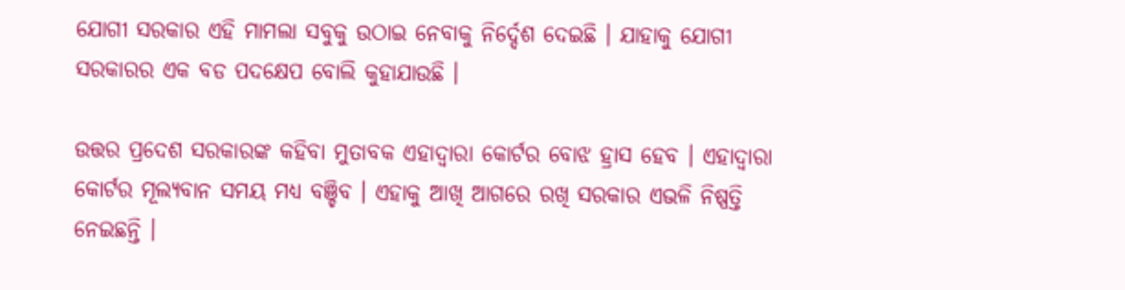ଯୋଗୀ ସରକାର ଏହି ମାମଲା ସବୁକୁ ଉଠାଇ ନେବାକୁ ନିର୍ଦ୍ଦେଶ ଦେଇଛି । ଯାହାକୁ ଯୋଗୀ ସରକାରର ଏକ ବଡ ପଦକ୍ଷେପ ବୋଲି କୁହାଯାଉଛି ।

ଉତ୍ତର ପ୍ରଦେଶ ସରକାରଙ୍କ କହିବା ମୁତାବକ ଏହାଦ୍ୱାରା କୋର୍ଟର ବୋଝ ହ୍ରାସ ହେବ । ଏହାଦ୍ୱାରା କୋର୍ଟର ମୂଲ୍ୟବାନ ସମୟ ମଧ୍ୟ ବଞ୍ଚିବ । ଏହାକୁ ଆଖି ଆଗରେ ରଖି ସରକାର ଏଭଳି ନିଷ୍ପତ୍ତି ନେଇଛନ୍ତି ।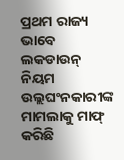ପ୍ରଥମ ରାଜ୍ୟ ଭାବେ ଲକଡାଉନ୍ ନିୟମ ଉଲ୍ଲଘଂନକାରୀଙ୍କ ମାମଲାକୁ ମାଫ୍ କରିଛି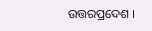ଉତ୍ତରପ୍ରଦେଶ ।